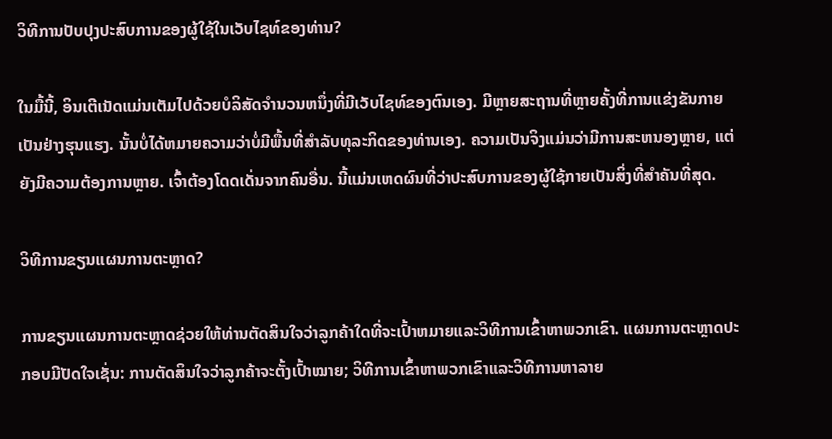ວິທີການປັບປຸງປະສົບການຂອງຜູ້ໃຊ້ໃນເວັບໄຊທ໌ຂອງທ່ານ?

ໃນມື້ນີ້, ອິນເຕີເນັດແມ່ນເຕັມໄປດ້ວຍບໍລິສັດຈໍານວນຫນຶ່ງທີ່ມີເວັບໄຊທ໌ຂອງຕົນເອງ. ມີຫຼາຍສະຖານທີ່ຫຼາຍຄັ້ງທີ່ການແຂ່ງຂັນກາຍເປັນຢ່າງຮຸນແຮງ. ນັ້ນບໍ່ໄດ້ຫມາຍຄວາມວ່າບໍ່ມີພື້ນທີ່ສໍາລັບທຸລະກິດຂອງທ່ານເອງ. ຄວາມເປັນຈິງແມ່ນວ່າມີການສະຫນອງຫຼາຍ, ແຕ່ຍັງມີຄວາມຕ້ອງການຫຼາຍ. ເຈົ້າຕ້ອງໂດດເດັ່ນຈາກຄົນອື່ນ. ນີ້ແມ່ນເຫດຜົນທີ່ວ່າປະສົບການຂອງຜູ້ໃຊ້ກາຍເປັນສິ່ງທີ່ສໍາຄັນທີ່ສຸດ.

ວິທີການຂຽນແຜນການຕະຫຼາດ?

ການຂຽນແຜນການຕະຫຼາດຊ່ວຍໃຫ້ທ່ານຕັດສິນໃຈວ່າລູກຄ້າໃດທີ່ຈະເປົ້າຫມາຍແລະວິທີການເຂົ້າຫາພວກເຂົາ. ແຜນການຕະຫຼາດປະກອບມີປັດໃຈເຊັ່ນ: ການຕັດສິນໃຈວ່າລູກຄ້າຈະຕັ້ງເປົ້າໝາຍ; ວິທີການເຂົ້າຫາພວກເຂົາແລະວິທີການຫາລາຍ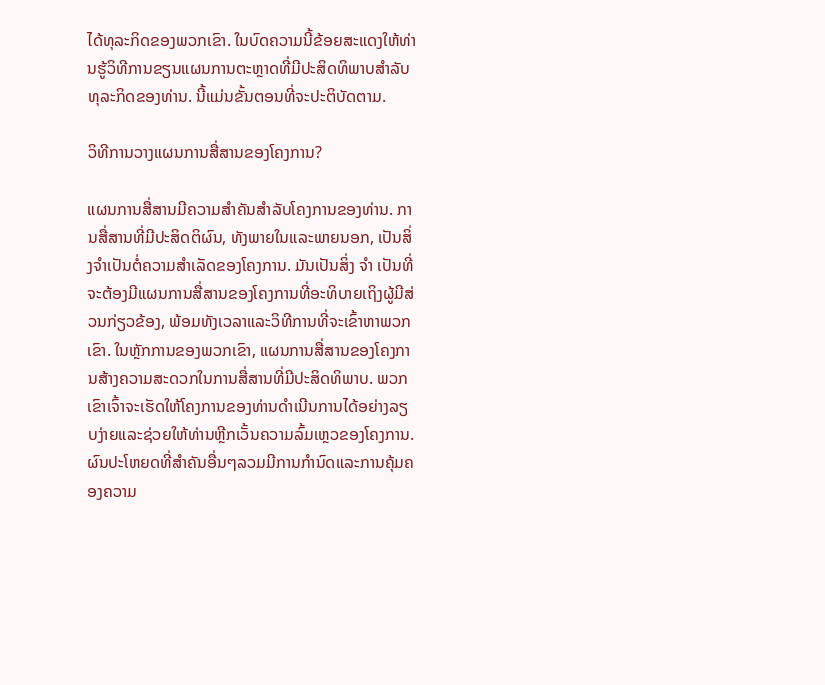ໄດ້ທຸລະກິດຂອງພວກເຂົາ. ໃນບົດຄວາມນີ້ຂ້ອຍສະແດງໃຫ້ທ່ານຮູ້ວິທີການຂຽນແຜນການຕະຫຼາດທີ່ມີປະສິດທິພາບສໍາລັບທຸລະກິດຂອງທ່ານ. ນີ້ແມ່ນຂັ້ນຕອນທີ່ຈະປະຕິບັດຕາມ.

ວິທີການວາງແຜນການສື່ສານຂອງໂຄງການ?

ແຜນການສື່ສານມີຄວາມສໍາຄັນສໍາລັບໂຄງການຂອງທ່ານ. ການສື່ສານທີ່ມີປະສິດຕິຜົນ, ທັງພາຍໃນແລະພາຍນອກ, ເປັນສິ່ງຈໍາເປັນຕໍ່ຄວາມສໍາເລັດຂອງໂຄງການ. ມັນເປັນສິ່ງ ຈຳ ເປັນທີ່ຈະຕ້ອງມີແຜນການສື່ສານຂອງໂຄງການທີ່ອະທິບາຍເຖິງຜູ້ມີສ່ວນກ່ຽວຂ້ອງ, ພ້ອມທັງເວລາແລະວິທີການທີ່ຈະເຂົ້າຫາພວກເຂົາ. ໃນຫຼັກການຂອງພວກເຂົາ, ແຜນການສື່ສານຂອງໂຄງການສ້າງຄວາມສະດວກໃນການສື່ສານທີ່ມີປະສິດທິພາບ. ພວກເຂົາເຈົ້າຈະເຮັດໃຫ້ໂຄງການຂອງທ່ານດໍາເນີນການໄດ້ອຍ່າງລຽບງ່າຍແລະຊ່ວຍໃຫ້ທ່ານຫຼີກເວັ້ນຄວາມລົ້ມເຫຼວຂອງໂຄງການ. ຜົນປະໂຫຍດທີ່ສໍາຄັນອື່ນໆລວມມີການກໍານົດແລະການຄຸ້ມຄອງຄວາມ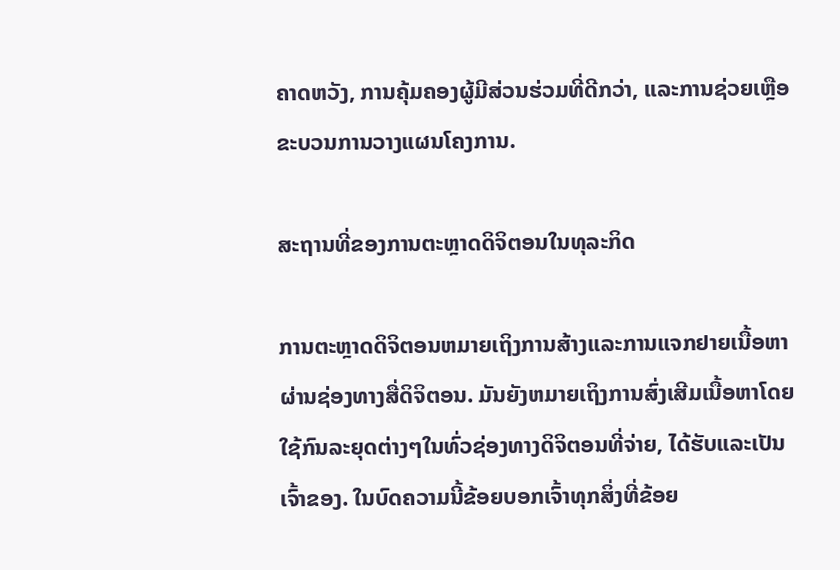ຄາດຫວັງ, ການຄຸ້ມຄອງຜູ້ມີສ່ວນຮ່ວມທີ່ດີກວ່າ, ແລະການຊ່ວຍເຫຼືອຂະບວນການວາງແຜນໂຄງການ.

ສະຖານທີ່ຂອງການຕະຫຼາດດິຈິຕອນໃນທຸລະກິດ

ການຕະຫຼາດດິຈິຕອນຫມາຍເຖິງການສ້າງແລະການແຈກຢາຍເນື້ອຫາຜ່ານຊ່ອງທາງສື່ດິຈິຕອນ. ມັນຍັງຫມາຍເຖິງການສົ່ງເສີມເນື້ອຫາໂດຍໃຊ້ກົນລະຍຸດຕ່າງໆໃນທົ່ວຊ່ອງທາງດິຈິຕອນທີ່ຈ່າຍ, ໄດ້ຮັບແລະເປັນເຈົ້າຂອງ. ໃນບົດຄວາມນີ້ຂ້ອຍບອກເຈົ້າທຸກສິ່ງທີ່ຂ້ອຍ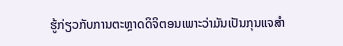ຮູ້ກ່ຽວກັບການຕະຫຼາດດິຈິຕອນເພາະວ່າມັນເປັນກຸນແຈສໍາ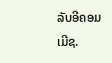ລັບອີຄອມເມີຊ.